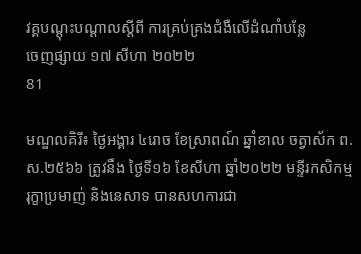វគ្គបណ្ដុះបណ្ដាលស្ដីពី ការគ្រប់គ្រងជំងឺលើដំណាំបន្លែ
ចេញផ្សាយ ១៧ សីហា ២០២២
81

មណ្ឌលគិរី៖ ថ្ងៃអង្គារ ៤រោច ខែស្រាពណ៍ ឆ្នាំខាល ចត្វាស័ក ព.ស.២៥៦៦ ត្រូវនឹង ថ្ងៃទី១៦ ខែសីហា ឆ្នាំ២០២២ មន្ទីរកសិកម្ម រុក្ខាប្រមាញ់ និងនេសាទ បានសហការជា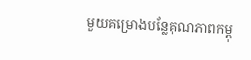មួយគម្រោងបន្លែគុណភាពកម្ពុ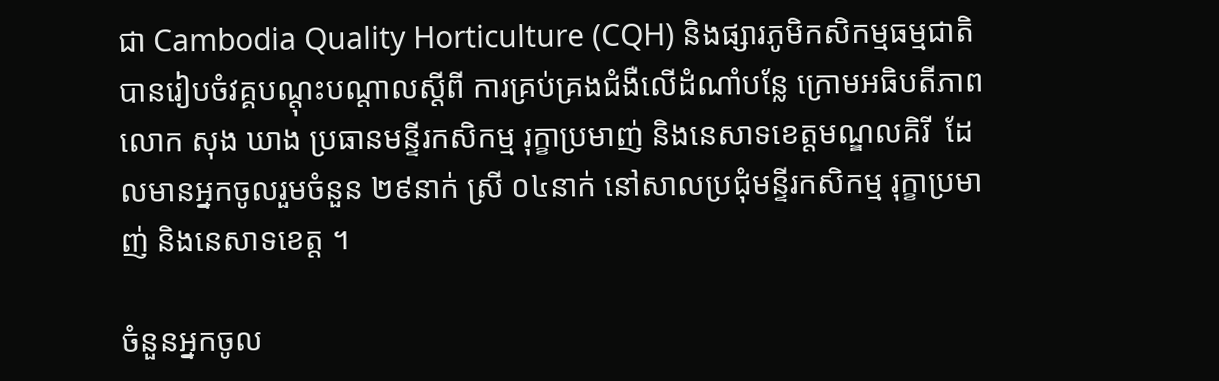ជា Cambodia Quality Horticulture (CQH) និងផ្សារភូមិកសិកម្មធម្មជាតិ បានរៀបចំវគ្គបណ្ដុះបណ្ដាលស្ដីពី ការគ្រប់គ្រងជំងឺលើដំណាំបន្លែ ក្រោមអធិបតីភាព លោក សុង ឃាង ប្រធានមន្ទីរកសិកម្ម រុក្ខាប្រមាញ់ និងនេសាទខេត្តមណ្ឌលគិរី  ដែលមានអ្នកចូលរួមចំនួន ២៩នាក់ ស្រី ០៤នាក់ នៅសាលប្រជុំមន្ទីរកសិកម្ម រុក្ខាប្រមាញ់ និងនេសាទខេត្ត ។

ចំនួនអ្នកចូល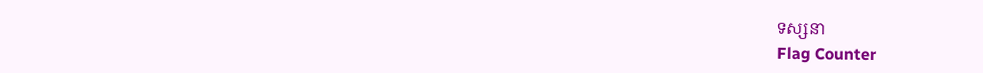ទស្សនា
Flag Counter